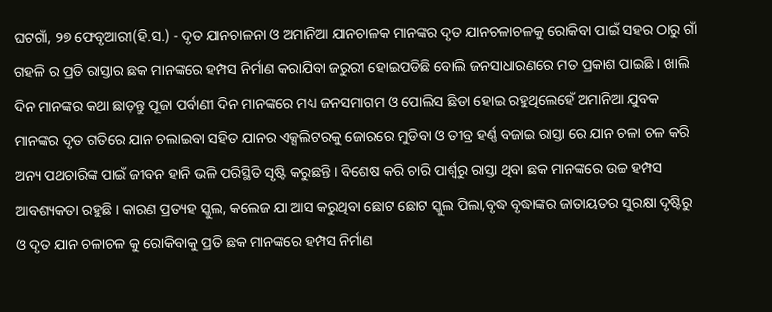ଘଟଗାଁ, ୨୭ ଫେବୃଆରୀ(ହି.ସ.) - ଦୃତ ଯାନଚାଳନା ଓ ଅମାନିଆ ଯାନଚାଳକ ମାନଙ୍କର ଦୃତ ଯାନଚଳାଚଳକୁ ରୋକିବା ପାଇଁ ସହର ଠାରୁ ଗାଁ ଗହଳି ର ପ୍ରତି ରାସ୍ତାର ଛକ ମାନଙ୍କରେ ହମ୍ପସ ନିର୍ମାଣ କରାଯିବା ଜରୁରୀ ହୋଇପଡିଛି ବୋଲି ଜନସାଧାରଣରେ ମତ ପ୍ରକାଶ ପାଇଛି । ଖାଲି ଦିନ ମାନଙ୍କର କଥା ଛାଡ଼ନ୍ତୁ ପୂଜା ପର୍ବାଣୀ ଦିନ ମାନଙ୍କରେ ମଧ୍ୟ ଜନସମାଗମ ଓ ପୋଲିସ ଛିଡା ହୋଇ ରହୁଥିଲେହେଁ ଅମାନିଆ ଯୁବକ ମାନଙ୍କର ଦୃତ ଗତିରେ ଯାନ ଚଲାଇବା ସହିତ ଯାନର ଏକ୍ସଲିଟରକୁ ଜୋରରେ ମୁଡିବା ଓ ତୀବ୍ର ହର୍ଣ୍ଣ ବଜାଇ ରାସ୍ତା ରେ ଯାନ ଚଳା ଚଳ କରି ଅନ୍ୟ ପଥଚାରିଙ୍କ ପାଇଁ ଜୀବନ ହାନି ଭଳି ପରିସ୍ଥିତି ସୃଷ୍ଟି କରୁଛନ୍ତି । ବିଶେଷ କରି ଚାରି ପାର୍ଶ୍ୱରୁ ରାସ୍ତା ଥିବା ଛକ ମାନଙ୍କରେ ଉଚ୍ଚ ହମ୍ପସ ଆବଶ୍ୟକତା ରହୁଛି । କାରଣ ପ୍ରତ୍ୟହ ସ୍କୁଲ, କଲେଜ ଯା ଆସ କରୁଥିବା ଛୋଟ ଛୋଟ ସ୍କୁଲ ପିଲା,ବୃଦ୍ଧ ବୃଦ୍ଧାଙ୍କର ଜାତାୟତର ସୁରକ୍ଷା ଦୃଷ୍ଟିରୁ ଓ ଦୃତ ଯାନ ଚଳାଚଳ କୁ ରୋକିବାକୁ ପ୍ରତି ଛକ ମାନଙ୍କରେ ହମ୍ପସ ନିର୍ମାଣ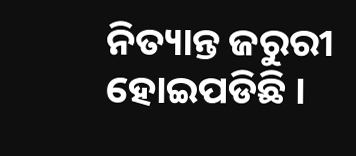ନିତ୍ୟାନ୍ତ ଜରୁରୀ ହୋଇପଡିଛି ।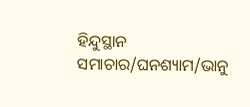ହିନ୍ଦୁସ୍ଥାନ ସମାଚାର/ଘନଶ୍ୟାମ/ଭାନୁ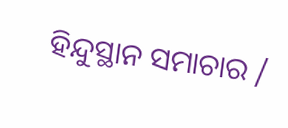ହିନ୍ଦୁସ୍ଥାନ ସମାଚାର /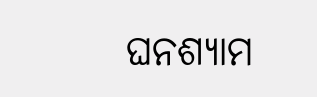ଘନଶ୍ୟାମ